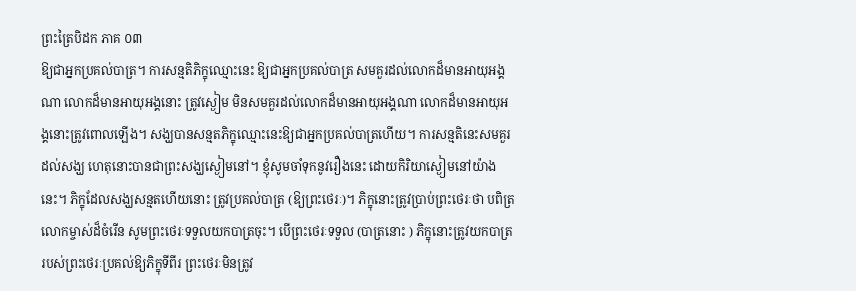ព្រះត្រៃបិដក ភាគ ០៣
ឱ្យជាអ្នកប្រគល់បាត្រ។ ការសន្មតិភិក្ខុឈ្មោះនេះ ឱ្យជាអ្នកប្រគល់បាត្រ សមគួរដល់លោកដ៏មានអាយុអង្គណា លោកដ៏មានអាយុអង្គនោះ ត្រូវស្ងៀម មិនសមគួរដល់លោកដ៏មានអាយុអង្គណា លោកដ៏មានអាយុអង្គនោះត្រូវពោលឡើង។ សង្ឃបានសន្មតភិក្ខុឈ្មោះនេះឱ្យជាអ្នកប្រគល់បាត្រហើយ។ ការសន្មតិនេះសមគួរដល់សង្ឃ ហេតុនោះបានជាព្រះសង្ឃស្ងៀមនៅ។ ខ្ញុំសូមចាំទុកនូវរឿងនេះ ដោយកិរិយាស្ងៀមនៅយ៉ាងនេះ។ ភិក្ខុដែលសង្ឃសន្មតហើយនោះ ត្រូវប្រគល់បាត្រ (ឱ្យព្រះថេរៈ)។ ភិក្ខុនោះត្រូវប្រាប់ព្រះថេរៈថា បពិត្រលោកម្ចាស់ដ៏ចំរើន សូមព្រះថេរៈទទួលយកបាត្រចុះ។ បើព្រះថេរៈទទួល (បាត្រនោះ ) ភិក្ខុនោះត្រូវយកបាត្ររបស់ព្រះថេរៈប្រគល់ឱ្យភិក្ខុទីពីរ ព្រះថេរៈមិនត្រូវ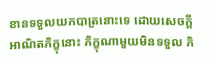ខានទទួលយកបាត្រនោះទេ ដោយសេចក្ដីអាណិតភិក្ខុនោះ ភិក្ខុណាមួយមិនទទួល ភិ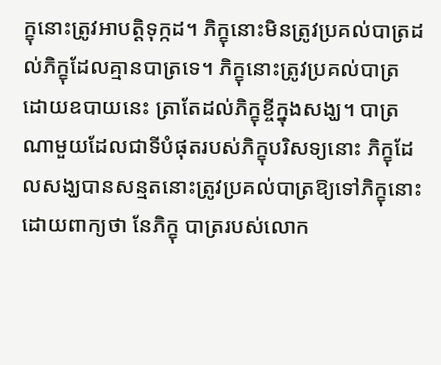ក្ខុនោះត្រូវអាបត្ដិទុក្កដ។ ភិក្ខុនោះមិនត្រូវប្រគល់បាត្រដល់ភិក្ខុដែលគ្មានបាត្រទេ។ ភិក្ខុនោះត្រូវប្រគល់បាត្រដោយឧបាយនេះ ត្រាតែដល់ភិក្ខុខ្ចីក្នុងសង្ឃ។ បាត្រណាមួយដែលជាទីបំផុតរបស់ភិក្ខុបរិសទ្យនោះ ភិក្ខុដែលសង្ឃបានសន្មតនោះត្រូវប្រគល់បាត្រឱ្យទៅភិក្ខុនោះដោយពាក្យថា នែភិក្ខុ បាត្ររបស់លោក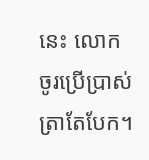នេះ លោកចូរប្រើប្រាស់ត្រាតែបែក។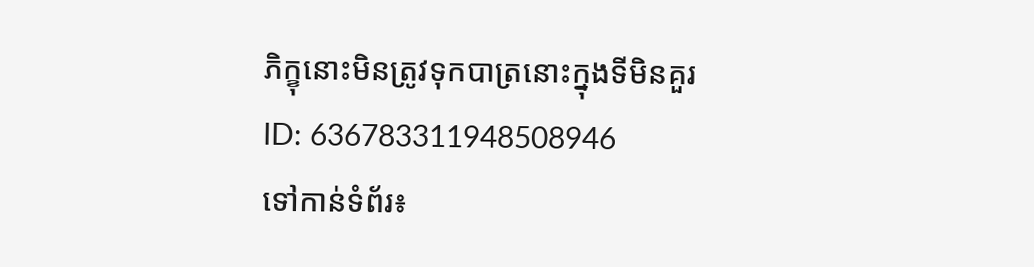ភិក្ខុនោះមិនត្រូវទុកបាត្រនោះក្នុងទីមិនគួរ
ID: 636783311948508946
ទៅកាន់ទំព័រ៖